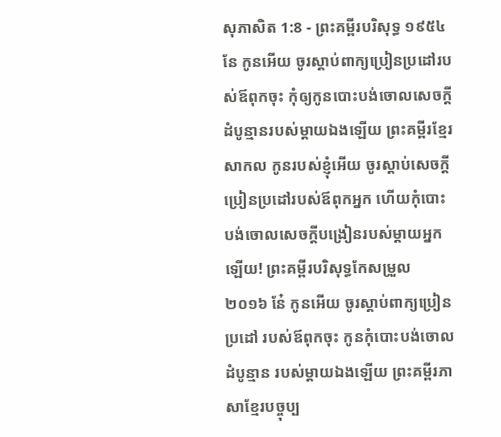សុភាសិត 1:8 - ព្រះគម្ពីរបរិសុទ្ធ ១៩៥៤ នែ កូនអើយ ចូរស្តាប់ពាក្យប្រៀនប្រដៅរបស់ឪពុកចុះ កុំឲ្យកូនបោះបង់ចោលសេចក្ដីដំបូន្មានរបស់ម្តាយឯងឡើយ ព្រះគម្ពីរខ្មែរសាកល កូនរបស់ខ្ញុំអើយ ចូរស្ដាប់សេចក្ដីប្រៀនប្រដៅរបស់ឪពុកអ្នក ហើយកុំបោះបង់ចោលសេចក្ដីបង្រៀនរបស់ម្ដាយអ្នកឡើយ! ព្រះគម្ពីរបរិសុទ្ធកែសម្រួល ២០១៦ នែ៎ កូនអើយ ចូរស្តាប់ពាក្យប្រៀនប្រដៅ របស់ឪពុកចុះ កូនកុំបោះបង់ចោលដំបូន្មាន របស់ម្តាយឯងឡើយ ព្រះគម្ពីរភាសាខ្មែរបច្ចុប្ប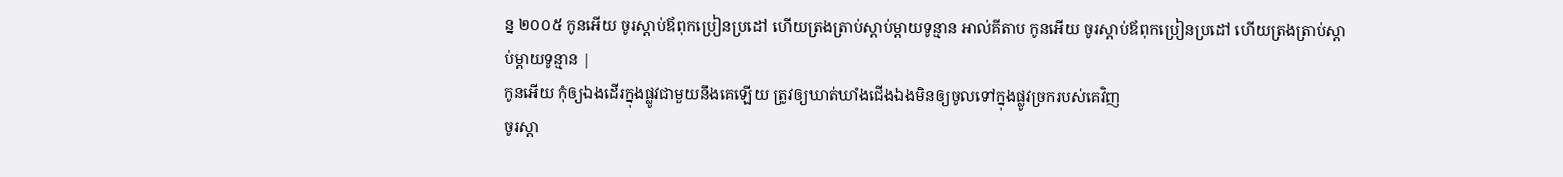ន្ន ២០០៥ កូនអើយ ចូរស្ដាប់ឪពុកប្រៀនប្រដៅ ហើយត្រងត្រាប់ស្ដាប់ម្ដាយទូន្មាន អាល់គីតាប កូនអើយ ចូរស្ដាប់ឪពុកប្រៀនប្រដៅ ហើយត្រងត្រាប់ស្ដាប់ម្ដាយទូន្មាន |
កូនអើយ កុំឲ្យឯងដើរក្នុងផ្លូវជាមួយនឹងគេឡើយ ត្រូវឲ្យឃាត់ឃាំងជើងឯងមិនឲ្យចូលទៅក្នុងផ្លូវច្រករបស់គេវិញ
ចូរស្តា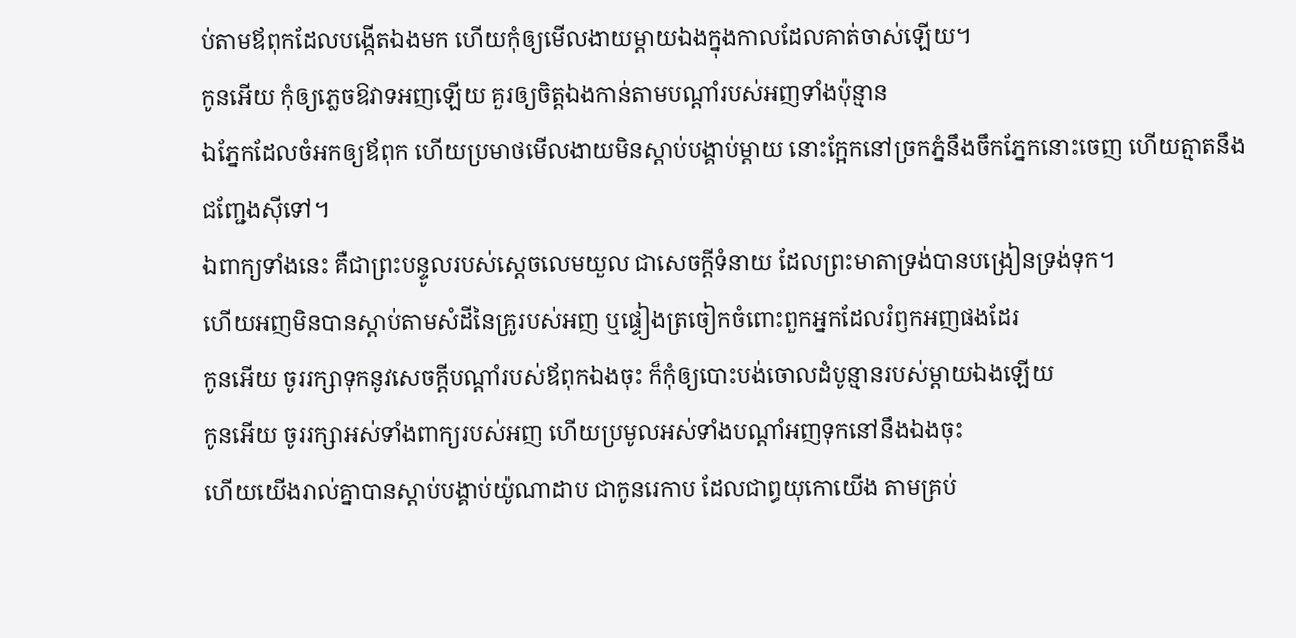ប់តាមឪពុកដែលបង្កើតឯងមក ហើយកុំឲ្យមើលងាយម្តាយឯងក្នុងកាលដែលគាត់ចាស់ឡើយ។
កូនអើយ កុំឲ្យភ្លេចឱវាទអញឡើយ គួរឲ្យចិត្តឯងកាន់តាមបណ្តាំរបស់អញទាំងប៉ុន្មាន
ឯភ្នែកដែលចំអកឲ្យឪពុក ហើយប្រមាថមើលងាយមិនស្តាប់បង្គាប់ម្តាយ នោះក្អែកនៅច្រកភ្នំនឹងចឹកភ្នែកនោះចេញ ហើយត្មាតនឹងជញ្ជែងស៊ីទៅ។
ឯពាក្យទាំងនេះ គឺជាព្រះបន្ទូលរបស់ស្តេចលេមយួល ជាសេចក្ដីទំនាយ ដែលព្រះមាតាទ្រង់បានបង្រៀនទ្រង់ទុក។
ហើយអញមិនបានស្តាប់តាមសំដីនៃគ្រូរបស់អញ ឬផ្ទៀងត្រចៀកចំពោះពួកអ្នកដែលរំឭកអញផងដែរ
កូនអើយ ចូររក្សាទុកនូវសេចក្ដីបណ្តាំរបស់ឪពុកឯងចុះ ក៏កុំឲ្យបោះបង់ចោលដំបូន្មានរបស់ម្តាយឯងឡើយ
កូនអើយ ចូររក្សាអស់ទាំងពាក្យរបស់អញ ហើយប្រមូលអស់ទាំងបណ្តាំអញទុកនៅនឹងឯងចុះ
ហើយយើងរាល់គ្នាបានស្តាប់បង្គាប់យ៉ូណាដាប ជាកូនរេកាប ដែលជាព្ធយុកោយើង តាមគ្រប់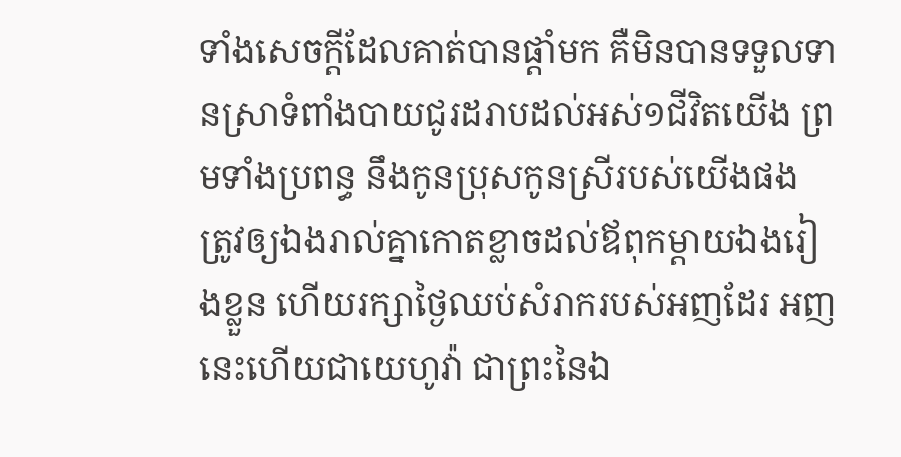ទាំងសេចក្ដីដែលគាត់បានផ្តាំមក គឺមិនបានទទួលទានស្រាទំពាំងបាយជូរដរាបដល់អស់១ជីវិតយើង ព្រមទាំងប្រពន្ធ នឹងកូនប្រុសកូនស្រីរបស់យើងផង
ត្រូវឲ្យឯងរាល់គ្នាកោតខ្លាចដល់ឪពុកម្តាយឯងរៀងខ្លួន ហើយរក្សាថ្ងៃឈប់សំរាករបស់អញដែរ អញនេះហើយជាយេហូវ៉ា ជាព្រះនៃឯ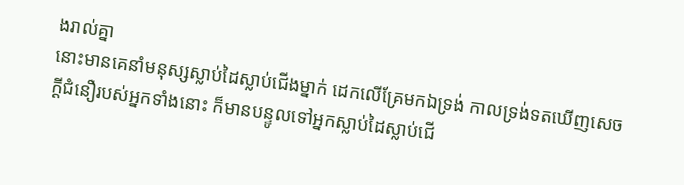ងរាល់គ្នា
នោះមានគេនាំមនុស្សស្លាប់ដៃស្លាប់ជើងម្នាក់ ដេកលើគ្រែមកឯទ្រង់ កាលទ្រង់ទតឃើញសេចក្ដីជំនឿរបស់អ្នកទាំងនោះ ក៏មានបន្ទូលទៅអ្នកស្លាប់ដៃស្លាប់ជើ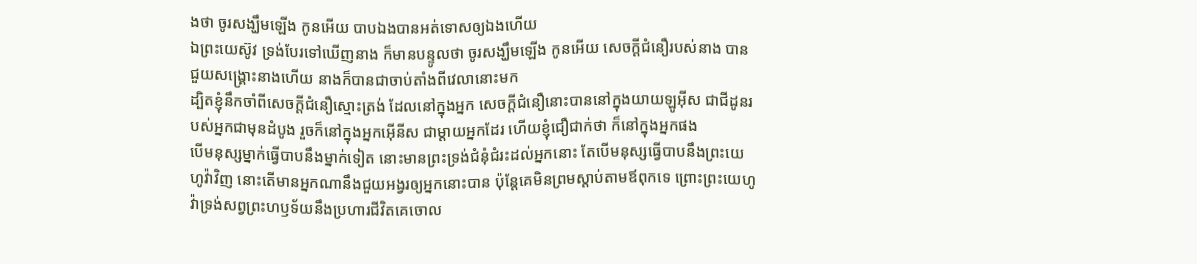ងថា ចូរសង្ឃឹមឡើង កូនអើយ បាបឯងបានអត់ទោសឲ្យឯងហើយ
ឯព្រះយេស៊ូវ ទ្រង់បែរទៅឃើញនាង ក៏មានបន្ទូលថា ចូរសង្ឃឹមឡើង កូនអើយ សេចក្ដីជំនឿរបស់នាង បានជួយសង្គ្រោះនាងហើយ នាងក៏បានជាចាប់តាំងពីវេលានោះមក
ដ្បិតខ្ញុំនឹកចាំពីសេចក្ដីជំនឿស្មោះត្រង់ ដែលនៅក្នុងអ្នក សេចក្ដីជំនឿនោះបាននៅក្នុងយាយឡូអ៊ីស ជាជីដូនរបស់អ្នកជាមុនដំបូង រួចក៏នៅក្នុងអ្នកអ៊ើនីស ជាម្តាយអ្នកដែរ ហើយខ្ញុំជឿជាក់ថា ក៏នៅក្នុងអ្នកផង
បើមនុស្សម្នាក់ធ្វើបាបនឹងម្នាក់ទៀត នោះមានព្រះទ្រង់ជំនុំជំរះដល់អ្នកនោះ តែបើមនុស្សធ្វើបាបនឹងព្រះយេហូវ៉ាវិញ នោះតើមានអ្នកណានឹងជួយអង្វរឲ្យអ្នកនោះបាន ប៉ុន្តែគេមិនព្រមស្តាប់តាមឪពុកទេ ព្រោះព្រះយេហូវ៉ាទ្រង់សព្វព្រះហឫទ័យនឹងប្រហារជីវិតគេចោល